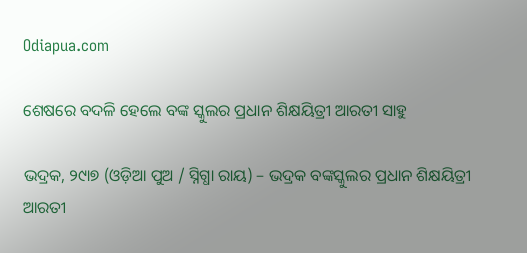Odiapua.com

ଶେଷରେ ବଦଳି ହେଲେ ବଙ୍କ ସ୍କୁଲର ପ୍ରଧାନ ଶିକ୍ଷୟିତ୍ରୀ ଆରତୀ ସାହୁ

ଭଦ୍ରକ, ୨୯ା୭ (ଓଡ଼ିଆ ପୁଅ / ସ୍ନିଗ୍ଧା ରାୟ) – ଭଦ୍ରକ ବଙ୍କସ୍କୁଲର ପ୍ରଧାନ ଶିକ୍ଷୟିତ୍ରୀ ଆରତୀ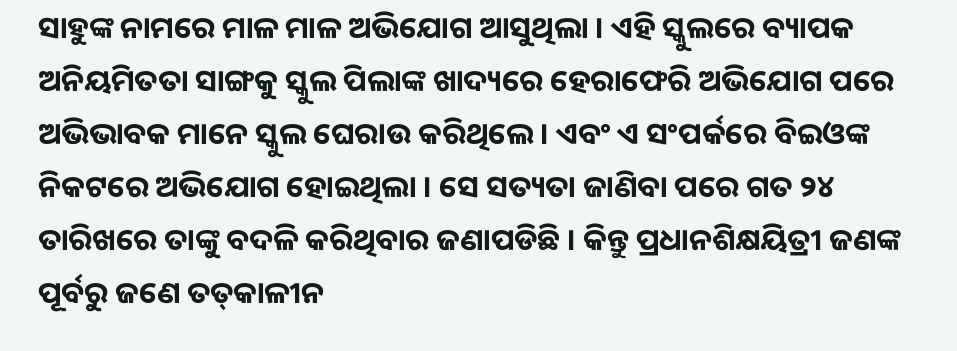ସାହୁଙ୍କ ନାମରେ ମାଳ ମାଳ ଅଭିଯୋଗ ଆସୁଥିଲା । ଏହି ସ୍କୁଲରେ ବ୍ୟାପକ ଅନିୟମିତତା ସାଙ୍ଗକୁ ସ୍କୁଲ ପିଲାଙ୍କ ଖାଦ୍ୟରେ ହେରାଫେରି ଅଭିଯୋଗ ପରେ ଅଭିଭାବକ ମାନେ ସ୍କୁଲ ଘେରାଉ କରିଥିଲେ । ଏବଂ ଏ ସଂପର୍କରେ ବିଇଓଙ୍କ ନିକଟରେ ଅଭିଯୋଗ ହୋଇଥିଲା । ସେ ସତ୍ୟତା ଜାଣିବା ପରେ ଗତ ୨୪ ତାରିଖରେ ତାଙ୍କୁ ବଦଳି କରିଥିବାର ଜଣାପଡିଛି । କିନ୍ତୁ ପ୍ରଧାନଶିକ୍ଷୟିତ୍ରୀ ଜଣଙ୍କ ପୂର୍ବରୁ ଜଣେ ତତ୍‌କାଳୀନ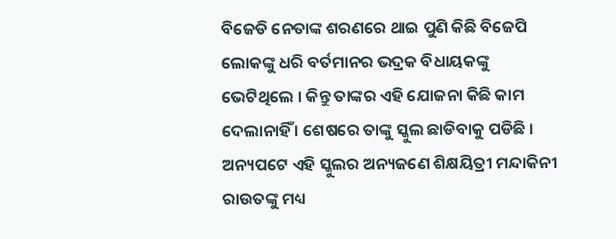ବିଜେଡି ନେତାଙ୍କ ଶରଣରେ ଥାଇ ପୁଣି କିଛି ବିଜେପି ଲୋକଙ୍କୁ ଧରି ବର୍ତମାନର ଭଦ୍ରକ ବିଧାୟକଙ୍କୁ ଭେଟିଥିଲେ । କିନ୍ତୁ ତାଙ୍କର ଏହି ଯୋଜନା କିଛି କାମ ଦେଲାନାହିଁ । ଶେଷରେ ତାଙ୍କୁ ସ୍କୁଲ ଛାଡିବାକୁ ପଡିଛି । ଅନ୍ୟପଟେ ଏହି ସ୍କୁଲର ଅନ୍ୟଜଣେ ଶିକ୍ଷୟିତ୍ରୀ ମନ୍ଦାକିନୀ ରାଉତଙ୍କୁ ମଧ୍ୟ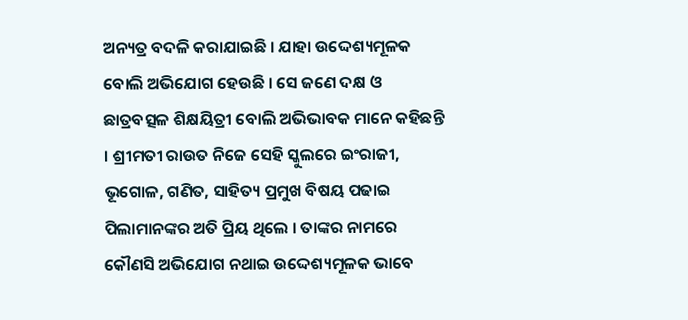ଅନ୍ୟତ୍ର ବଦଳି କରାଯାଇଛି । ଯାହା ଉଦ୍ଦେଶ୍ୟମୂଳକ ବୋଲି ଅଭିଯୋଗ ହେଉଛି । ସେ ଜଣେ ଦକ୍ଷ ଓ ଛାତ୍ରବତ୍ସଳ ଶିକ୍ଷୟିତ୍ରୀ ବୋଲି ଅଭିଭାବକ ମାନେ କହିଛନ୍ତି । ଶ୍ରୀମତୀ ରାଉତ ନିଜେ ସେହି ସ୍କୁଲରେ ଇଂରାଜୀ, ଭୂଗୋଳ, ଗଣିତ, ସାହିତ୍ୟ ପ୍ରମୁଖ ବିଷୟ ପଢାଇ ପିଲାମାନଙ୍କର ଅତି ପ୍ରିୟ ଥିଲେ । ତାଙ୍କର ନାମରେ କୌଣସି ଅଭିଯୋଗ ନଥାଇ ଉଦ୍ଦେଶ୍ୟମୂଳକ ଭାବେ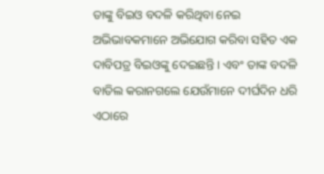ତାଙ୍କୁ ବିଇଓ ବଦଳି କରିଥିବା ନେଇ ଅଭିଭାବକମାନେ ଅଭିଯୋଗ କରିବା ସହିତ ଏକ ଦାବିପତ୍ର ବିଇଓଙ୍କୁ ଦେଇଛନ୍ତି । ଏବଂ ତାଙ୍କ ବଦଳି ବାତିଲ କରାନଗଲେ ଯେଉଁମାନେ ଦୀର୍ଘଦିନ ଧରି ଏଠାରେ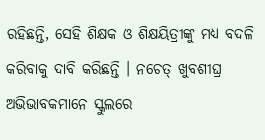ରହିଛନ୍ତି, ସେହି ଶିକ୍ଷକ ଓ ଶିକ୍ଷୟିତ୍ରୀଙ୍କୁ ମଧ୍ୟ ବଦଳି କରିବାକୁ ଦାବି କରିଛନ୍ତି । ନଚେତ୍ ଖୁବଶୀଘ୍ର ଅଭିଭାବକମାନେ ସ୍କୁଲରେ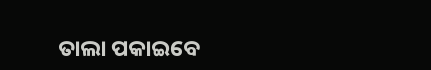ତାଲା ପକାଇବେ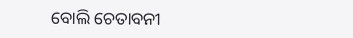ବୋଲି ଚେତାବନୀ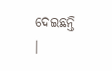ଦେଇଛନ୍ତି ।